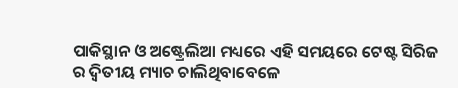ପାକିସ୍ଥାନ ଓ ଅଷ୍ଟ୍ରେଲିଆ ମଧ୍ୟରେ ଏହି ସମୟରେ ଟେଷ୍ଟ ସିରିଜ ର ଦ୍ୱିତୀୟ ମ୍ୟାଚ ଚାଲିଥିବାବେଳେ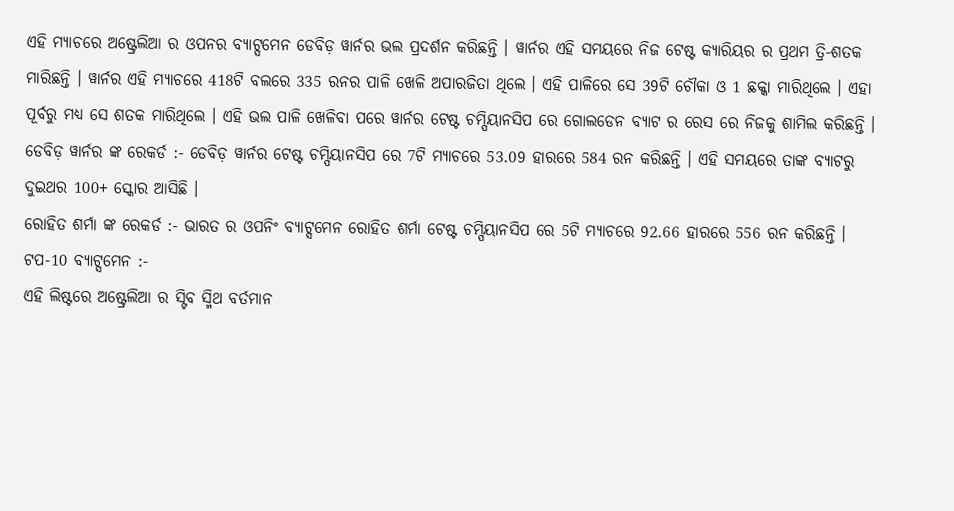ଏହି ମ୍ୟାଚରେ ଅଷ୍ଟ୍ରେଲିଆ ର ଓପନର ବ୍ୟାଟ୍ସମେନ ଡେବିଡ଼ ୱାର୍ନର ଭଲ ପ୍ରଦର୍ଶନ କରିଛନ୍ତି । ୱାର୍ନର ଏହି ସମୟରେ ନିଜ ଟେଷ୍ଟ କ୍ୟାରିୟର ର ପ୍ରଥମ ତ୍ରି-ଶତକ ମାରିଛନ୍ତି । ୱାର୍ନର ଏହି ମ୍ୟାଚରେ 418ଟି ବଲରେ 335 ରନର ପାଳି ଖେଳି ଅପାରଜିତା ଥିଲେ । ଏହି ପାଳିରେ ସେ 39ଟି ଚୌକା ଓ 1 ଛକ୍କା ମାରିଥିଲେ । ଏହା ପୂର୍ବରୁ ମଧ୍ୟ ସେ ଶତକ ମାରିଥିଲେ । ଏହି ଭଲ ପାଳି ଖେଳିବା ପରେ ୱାର୍ନର ଟେଷ୍ଟ ଚମ୍ପିୟାନସିପ ରେ ଗୋଲଡେନ ବ୍ୟାଟ ର ରେସ ରେ ନିଜକୁ ଶାମିଲ କରିଛନ୍ତି ।
ଡେବିଡ଼ ୱାର୍ନର ଙ୍କ ରେକର୍ଡ :- ଡେବିଡ଼ ୱାର୍ନର ଟେଷ୍ଟ ଚମ୍ପିୟାନସିପ ରେ 7ଟି ମ୍ୟାଚରେ 53.09 ହାରରେ 584 ରନ କରିଛନ୍ତି । ଏହି ସମୟରେ ତାଙ୍କ ବ୍ୟାଟରୁ ଦୁଇଥର 100+ ସ୍କୋର ଆସିଛି ।
ରୋହିତ ଶର୍ମା ଙ୍କ ରେକର୍ଡ :- ଭାରତ ର ଓପନିଂ ବ୍ୟାଟ୍ସମେନ ରୋହିତ ଶର୍ମା ଟେଷ୍ଟ ଚମ୍ପିୟାନସିପ ରେ 5ଟି ମ୍ୟାଚରେ 92.66 ହାରରେ 556 ରନ କରିଛନ୍ତି ।
ଟପ-10 ବ୍ୟାଟ୍ସମେନ :-
ଏହି ଲିଷ୍ଟରେ ଅଷ୍ଟ୍ରେଲିଆ ର ସ୍ଟିବ ସ୍ମିଥ ବର୍ତମାନ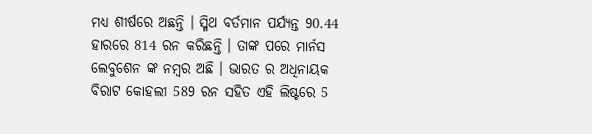ମଧ୍ୟ ଶୀର୍ଷରେ ଅଛନ୍ତି । ସ୍ମିଥ ବର୍ତମାନ ପର୍ଯ୍ୟନ୍ତ 90.44 ହାରରେ 814 ରନ କରିଛନ୍ତି । ତାଙ୍କ ପରେ ମାର୍ନସ ଲେବୁଶେନ ଙ୍କ ନମ୍ବର ଅଛି । ଭାରତ ର ଅଧିନାୟକ ବିରାଟ କୋହଲୀ 589 ରନ ସହିତ ଏହି ଲିଷ୍ଟରେ 5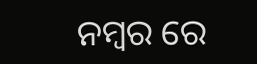ନମ୍ବର ରେ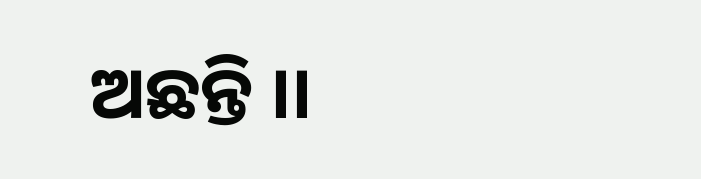ଅଛନ୍ତି ।।